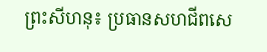ព្រះសីហនុ៖ ប្រធានសហជីពសេ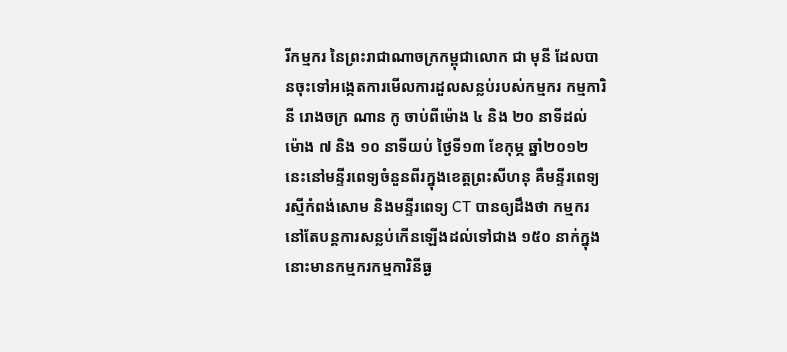រីកម្មករ នៃព្រះរាជាណាចក្រកម្ពុជាលោក ជា មុនី ដែលបានចុះទៅអង្កេតការមើលការដួលសន្លប់របស់កម្មករ កម្មការិនី រោងចក្រ ណាន កូ ចាប់ពីម៉ោង ៤ និង ២០ នាទីដល់ម៉ោង ៧ និង ១០ នាទីយប់ ថ្ងៃទី១៣ ខែកុម្ភ ឆ្នាំ២០១២ នេះនៅមន្ទីរពេទ្យចំនួនពីរក្នុងខេត្តព្រះសីហនុ គឺមន្ទីរពេទ្យ រស្មីកំពង់សោម និងមន្ទីរពេទ្យ CT បានឲ្យដឹងថា កម្មករនៅតែបន្តការសន្លប់កើនឡើងដល់ទៅជាង ១៥០ នាក់ក្នុងនោះមានកម្មករកម្មការិនីធ្ង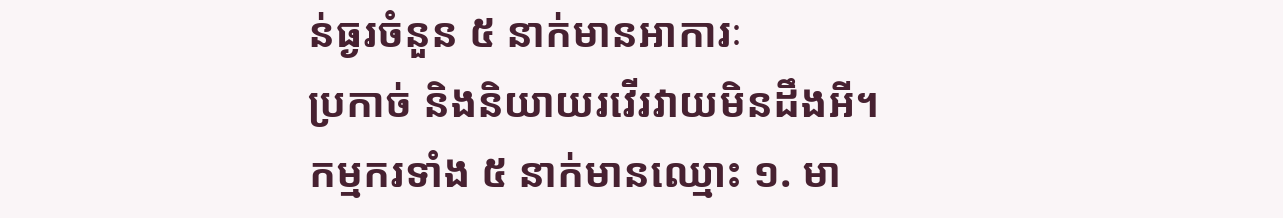ន់ធ្ងរចំនួន ៥ នាក់មានអាការៈ
ប្រកាច់ និងនិយាយរវើរវាយមិនដឹងអី។
កម្មករទាំង ៥ នាក់មានឈ្មោះ ១. មា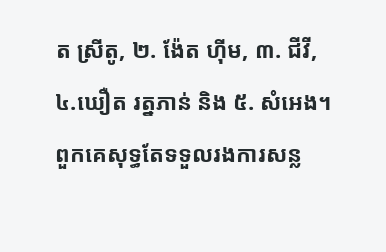ត ស្រីតូ, ២. ង៉ែត ហ៊ីម, ៣. ជីវី, ៤.ឃឿត រត្នភាន់ និង ៥. សំអេង។ ពួកគេសុទ្ធតែទទួលរងការសន្ល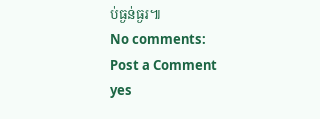ប់ធ្ងន់ធ្ងរ៕
No comments:
Post a Comment
yes